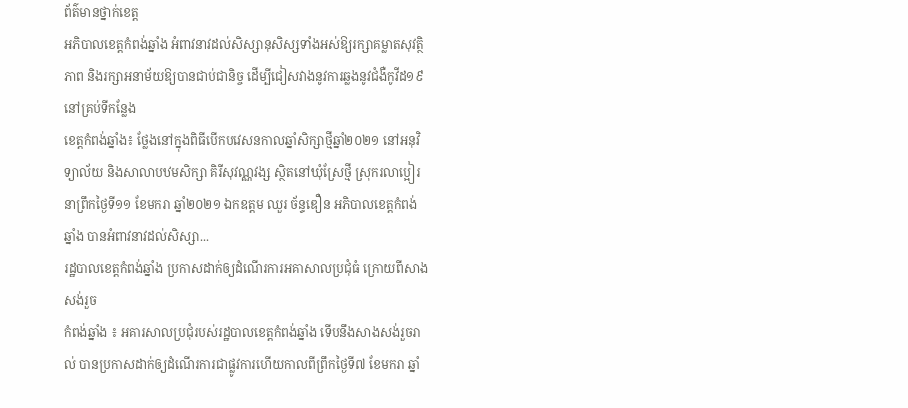ព័ត៌មានថ្នាក់ខេត្ត
អភិបាលខេត្តកំពង់ឆ្នាំង អំពាវនាវដល់សិស្សានុសិស្សទាំងអស់ឱ្យរក្សាគម្លាតសុវត្ថិភាព និងរក្សាអនាម័យឱ្យបានជាប់ជានិច្ច ដើម្បីជៀសវាងនូវការឆ្លងនូវជំងឺកូវីដ១៩ នៅគ្រប់ទីកន្លែង
ខេត្តកំពង់ឆ្នាំង៖ ថ្លែងនៅក្នុងពិធីបើកបវេសនកាលឆ្នាំសិក្សាថ្មីឆ្នាំ២០២១ នៅអនុវិទ្យាល័យ និងសាលាបឋមសិក្សា គិរីសុវណ្ណវង្ស ស្ថិតនៅឃុំស្រែថ្មី ស្រុករលាប្អៀរ នាព្រឹកថ្ងៃទី១១ ខែមករា ឆ្នាំ២០២១ ឯកឧត្តម ឈួរ ច័ន្ទឌឿន អភិបាលខេត្តកំពង់ឆ្នាំង បានអំពាវនាវដល់សិស្សា...
រដ្ឋបាលខេត្តកំពង់ឆ្នាំង ប្រកាសដាក់ឲ្យដំណើរការអគាសាលប្រជុំធំ ក្រោយពីសាងសង់រួច
កំពង់ឆ្នាំង ៖ អគារសាលប្រជុំរបស់រដ្ឋបាលខេត្តកំពង់ឆ្នាំង ទើបនឹងសាងសង់រួចរាល់ បានប្រកាសដាក់ឲ្យដំណើរការជាផ្លូវការហើយកាលពីព្រឹកថ្ងៃទី៧ ខែមករា ឆ្នាំ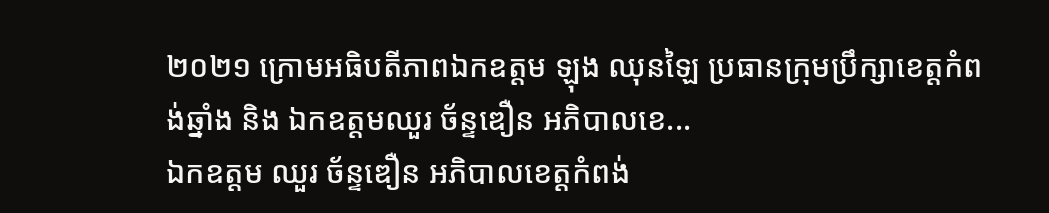២០២១ ក្រោមអធិបតីភាពឯកឧត្តម ឡុង ឈុនឡៃ ប្រធានក្រុមប្រឹក្សាខេត្តកំពង់ឆ្នាំង និង ឯកឧត្តមឈួរ ច័ន្ទឌឿន អភិបាលខេ...
ឯកឧត្តម ឈួរ ច័ន្ទឌឿន អភិបាលខេត្តកំពង់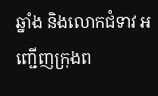ឆ្នាំង និងលោកជំទាវ អញ្ជើញក្រុងព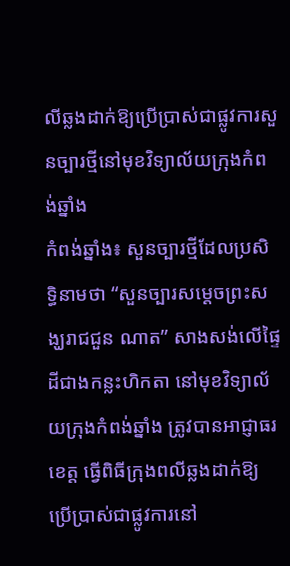លីឆ្លងដាក់ឱ្យប្រើប្រាស់ជាផ្លូវការសួនច្បារថ្មីនៅមុខវិទ្យាល័យក្រុងកំពង់ឆ្នាំង
កំពង់ឆ្នាំង៖ សួនច្បារថ្មីដែលប្រសិទ្ធិនាមថា “សួនច្បារសម្តេចព្រះសង្ឃរាជជួន ណាត” សាងសង់លើផ្ទៃដីជាងកន្លះហិកតា នៅមុខវិទ្យាល័យក្រុងកំពង់ឆ្នាំង ត្រូវបានអាជ្ញាធរខេត្ត ធ្វើពិធីក្រុងពលីឆ្លងដាក់ឱ្យប្រើប្រាស់ជាផ្លូវការនៅ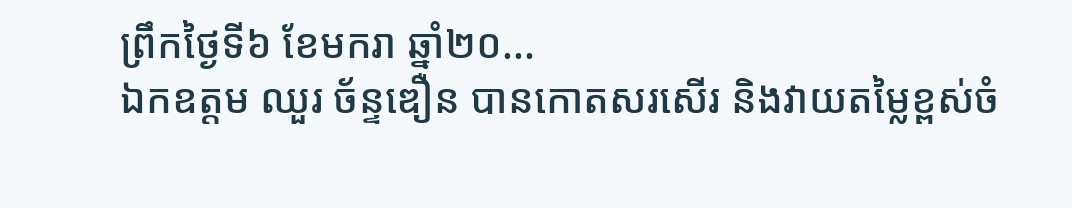ព្រឹកថ្ងៃទី៦ ខែមករា ឆ្នាំ២០...
ឯកឧត្ដម ឈួរ ច័ន្ទឌឿន បានកោតសរសើរ និងវាយតម្លៃខ្ពស់ចំ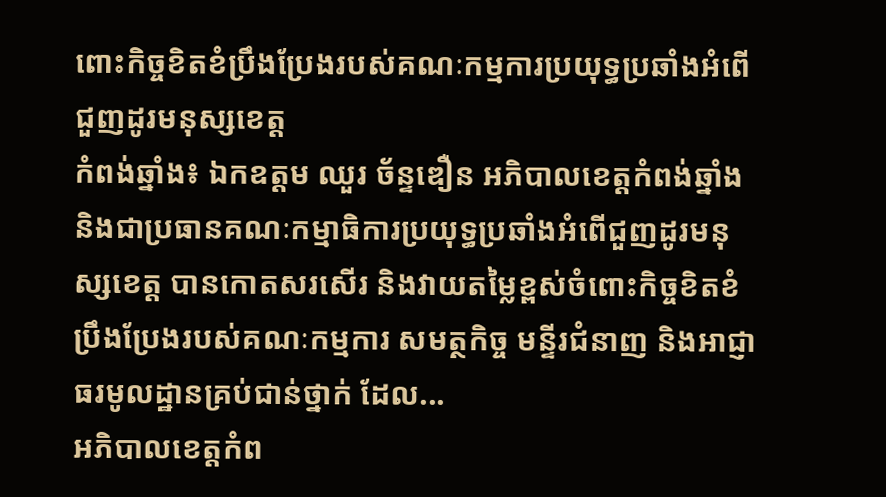ពោះកិច្ចខិតខំប្រឹងប្រែងរបស់គណៈកម្មការប្រយុទ្ធប្រឆាំងអំពើជួញដូរមនុស្សខេត្ត
កំពង់ឆ្នាំង៖ ឯកឧត្ដម ឈួរ ច័ន្ទឌឿន អភិបាលខេត្តកំពង់ឆ្នាំង និងជាប្រធានគណៈកម្មាធិការប្រយុទ្ធប្រឆាំងអំពើជួញដូរមនុស្សខេត្ត បានកោតសរសើរ និងវាយតម្លៃខ្ពស់ចំពោះកិច្ចខិតខំប្រឹងប្រែងរបស់គណៈកម្មការ សមត្ថកិច្ច មន្ទីរជំនាញ និងអាជ្ញាធរមូលដ្ឋានគ្រប់ជាន់ថ្នាក់ ដែល...
អភិបាលខេត្តកំព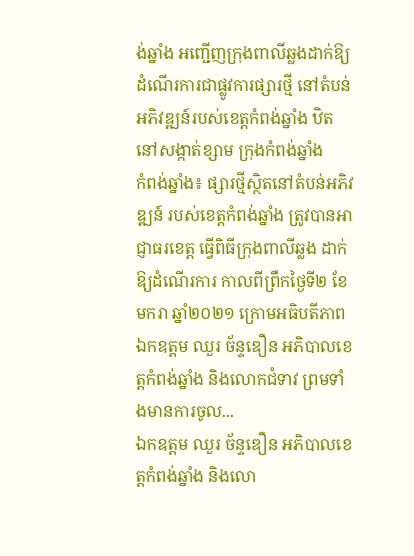ង់ឆ្នាំង អញ្ជើញក្រុងពាលីឆ្លងដាក់ឱ្យដំណើរការជាផ្លូវការផ្សារថ្មី នៅតំបន់អភិវឌ្ឍន៍របស់ខេត្តកំពង់ឆ្នាំង ឋិតនៅសង្កាត់ខ្សាម ក្រុងកំពង់ឆ្នាំង
កំពង់ឆ្នាំង៖ ផ្សារថ្មីស្ថិតនៅតំបន់អភិវឌ្ឍន៍ របស់ខេត្តកំពង់ឆ្នាំង ត្រូវបានអាជ្ញាធរខេត្ត ធ្វើពិធីក្រុងពាលីឆ្លង ដាក់ឱ្យដំណើរការ កាលពីព្រឹកថ្ងៃទី២ ខែមករា ឆ្នាំ២០២១ ក្រោមអធិបតីភាពឯកឧត្តម ឈួរ ច័ន្ទឌឿន អភិបាលខេត្តកំពង់ឆ្នាំង និងលោកជំទាវ ព្រមទាំងមានការចូល...
ឯកឧត្ដម ឈួរ ច័ន្ទឌឿន អភិបាលខេត្តកំពង់ឆ្នាំង និងលោ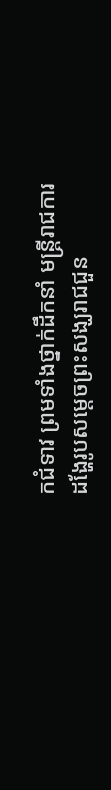កជំទាវ ព្រមទាំងថ្នាក់ដឹកនាំ មន្ត្រីរាជការ ដង្ហែរូបសម្តេចព្រះសង្ឃរាជជួន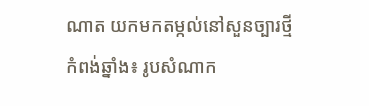ណាត យកមកតម្កល់នៅសួនច្បារថ្មី
កំពង់ឆ្នាំង៖ រូបសំណាក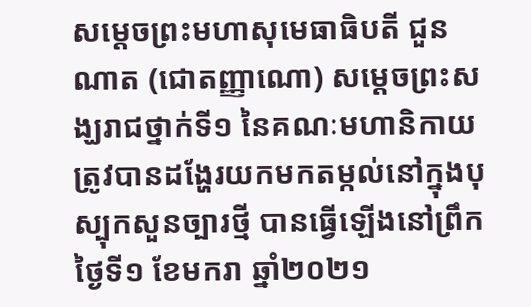សម្ដេចព្រះមហាសុមេធាធិបតី ជួន ណាត (ជោតញ្ញាណោ) សម្ដេចព្រះសង្ឃរាជថ្នាក់ទី១ នៃគណៈមហានិកាយ ត្រូវបានដង្ហែរយកមកតម្កល់នៅក្នុងបុស្បុកសួនច្បារថ្មី បានធ្វើឡើងនៅព្រឹកថ្ងៃទី១ ខែមករា ឆ្នាំ២០២១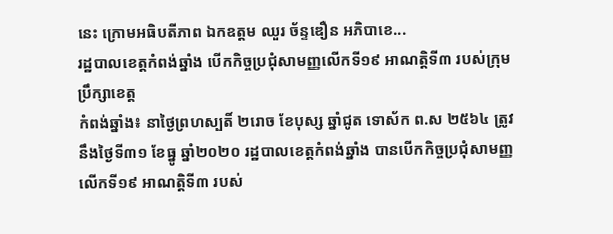នេះ ក្រោមអធិបតីភាព ឯកឧត្តម ឈួរ ច័ន្ទឌឿន អភិបាខេ...
រដ្ឋបាលខេត្តកំពង់ឆ្នាំង បើកកិច្ចប្រជុំសាមញ្ញលេីកទី១៩ អាណត្តិទី៣ របស់ក្រុមប្រឹក្សាខេត្ត
កំពង់ឆ្នាំង៖ នាថ្ងៃព្រហស្បតិ៍ ២រោច ខែបុស្ស ឆ្នាំជូត ទោស័ក ព.ស ២៥៦៤ ត្រូវនឹងថ្ងៃទី៣១ ខែធ្នូ ឆ្នាំ២០២០ រដ្ឋបាលខេត្តកំពង់ឆ្នាំង បានបើកកិច្ចប្រជុំសាមញ្ញលេីកទី១៩ អាណត្តិទី៣ របស់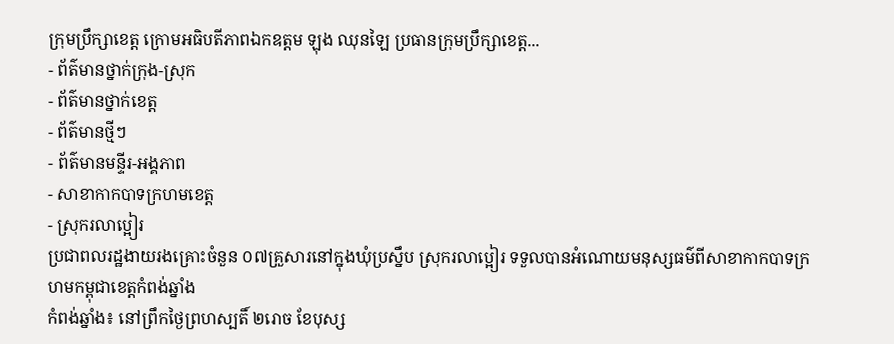ក្រុមប្រឹក្សាខេត្ត ក្រោមអធិបតីភាពឯកឧត្តម ឡុង ឈុនឡៃ ប្រធានក្រុមប្រឹក្សាខេត្ត...
- ព័ត៌មានថ្នាក់ក្រុង-ស្រុក
- ព័ត៌មានថ្នាក់ខេត្ត
- ព័ត៌មានថ្មីៗ
- ព័ត៌មានមន្ទីរ-អង្គភាព
- សាខាកាកបាទក្រហមខេត្ត
- ស្រុករលាប្អៀរ
ប្រជាពលរដ្ឋងាយរងគ្រោះចំនួន ០៧គ្រួសារនៅក្នុងឃុំប្រស្នឹប ស្រុករលាប្អៀរ ទទួលបានអំណោយមនុស្សធម៌ពីសាខាកាកបាទក្រហមកម្ពុជាខេត្តកំពង់ឆ្នាំង
កំពង់ឆ្នាំង៖ នៅព្រឹកថ្ងៃព្រហស្បតិ៍ ២រោច ខែបុស្ស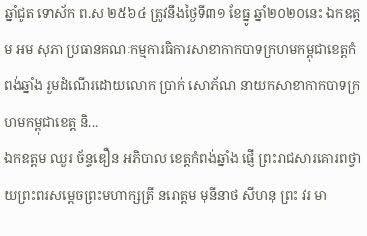ឆ្នាំជូត ទោស័ក ព.ស ២៥៦៤ ត្រូវនឹងថ្ងៃទី៣១ ខែធ្នូ ឆ្នាំ២០២០នេះ ឯកឧត្ដម អម សុភា ប្រធានគណៈកម្មការធិការសាខាកាកបាទក្រហមកម្ពុជាខេត្តកំពង់ឆ្នាំង រួមដំណើរដោយលោក ប្រាក់ សោភ័ណ នាយកសាខាកាកបាទក្រហមកម្ពុជាខេត្ត និ...
ឯកឧត្តម ឈួរ ច័ន្ទឌឿន អភិបាល ខេត្តកំពង់ឆ្នាំង ផ្ញើ ព្រះរាជសារគោរពថ្វាយព្រះពរសម្ដេចព្រះមហាក្សត្រី នរោត្តម មុនីនាថ សីហនុ ព្រះ វរ មា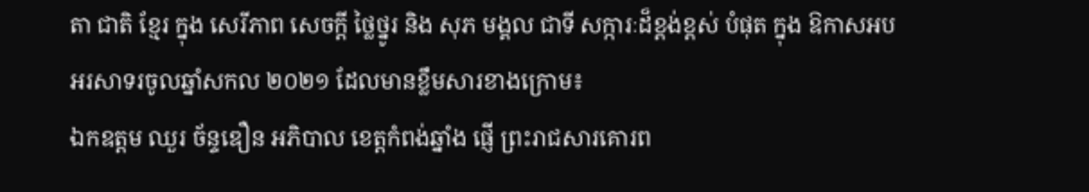តា ជាតិ ខ្មែរ ក្នុង សេរីភាព សេចក្ដី ថ្លៃថ្នូរ និង សុភ មង្គល ជាទី សក្ការៈដ៏ខ្ពង់ខ្ពស់ បំផុត ក្នុង ឱកាសអបអរសាទរចូលឆ្នាំសកល ២០២១ ដែលមានខ្លឹមសារខាងក្រោម៖
ឯកឧត្តម ឈួរ ច័ន្ទឌឿន អភិបាល ខេត្តកំពង់ឆ្នាំង ផ្ញើ ព្រះរាជសារគោរព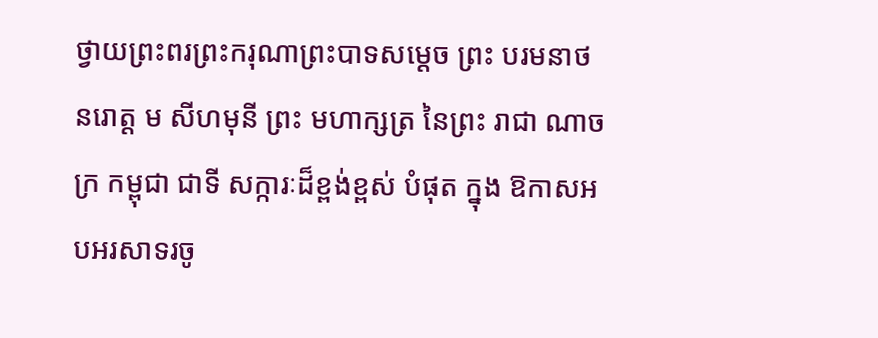ថ្វាយព្រះពរព្រះករុណាព្រះបាទសម្ដេច ព្រះ បរមនាថ នរោត្ដ ម សីហមុនី ព្រះ មហាក្សត្រ នៃព្រះ រាជា ណាចក្រ កម្ពុជា ជាទី សក្ការៈដ៏ខ្ពង់ខ្ពស់ បំផុត ក្នុង ឱកាសអបអរសាទរចូ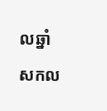លឆ្នាំសកល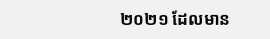២០២១ ដែលមាន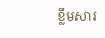ខ្លឹមសារ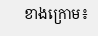ខាងក្រោម៖